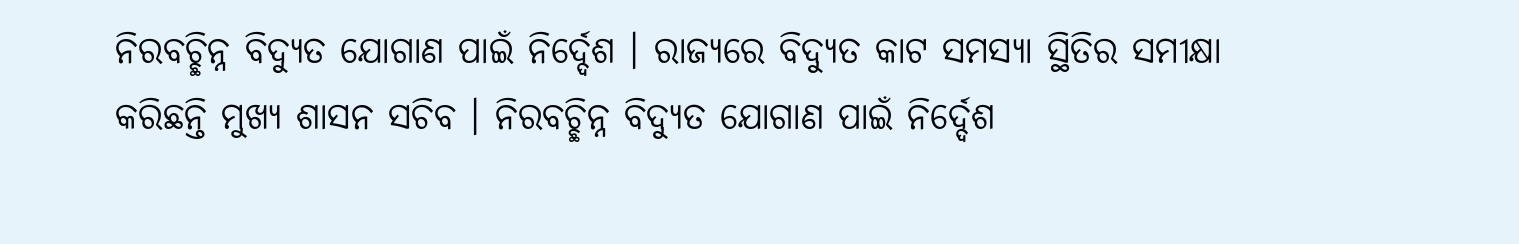ନିରବଚ୍ଛିନ୍ନ ବିଦ୍ୟୁତ ଯୋଗାଣ ପାଇଁ ନିର୍ଦ୍ଦେଶ । ରାଜ୍ୟରେ ବିଦ୍ୟୁତ କାଟ ସମସ୍ୟା ସ୍ଥିତିର ସମୀକ୍ଷା କରିଛନ୍ତି ମୁଖ୍ୟ ଶାସନ ସଚିବ । ନିରବଚ୍ଛିନ୍ନ ବିଦ୍ୟୁତ ଯୋଗାଣ ପାଇଁ ନିର୍ଦ୍ଦେଶ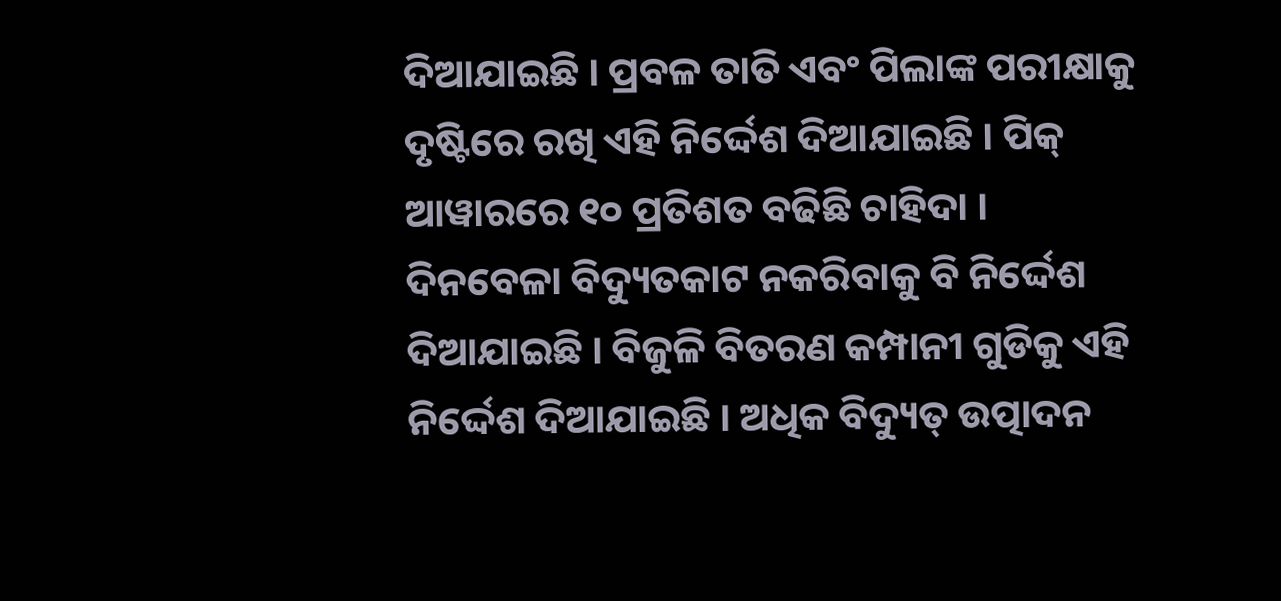ଦିଆଯାଇଛି । ପ୍ରବଳ ତାତି ଏବଂ ପିଲାଙ୍କ ପରୀକ୍ଷାକୁ ଦୃଷ୍ଟିରେ ରଖି ଏହି ନିର୍ଦ୍ଦେଶ ଦିଆଯାଇଛି । ପିକ୍ ଆୱାରରେ ୧୦ ପ୍ରତିଶତ ବଢିଛି ଚାହିଦା । ଦିନବେଳା ବିଦ୍ୟୁତକାଟ ନକରିବାକୁ ବି ନିର୍ଦ୍ଦେଶ ଦିଆଯାଇଛି । ବିଜୁଳି ବିତରଣ କମ୍ପାନୀ ଗୁଡିକୁ ଏହି ନିର୍ଦ୍ଦେଶ ଦିଆଯାଇଛି । ଅଧିକ ବିଦ୍ୟୁତ୍ ଉତ୍ପାଦନ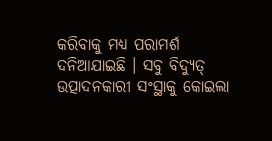କରିବାକୁ ମଧ୍ୟ ପରାମର୍ଶ ଦନିଆଯାଇଛି । ସବୁ ବିଦ୍ୟୁତ୍ ଉତ୍ପାଦନକାରୀ ସଂସ୍ଥାକୁ କୋଇଲା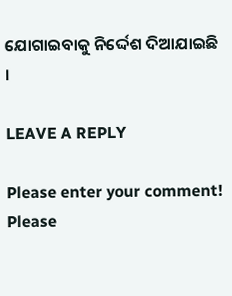ଯୋଗାଇବାକୁ ନିର୍ଦ୍ଦେଶ ଦିଆଯାଇଛି ।

LEAVE A REPLY

Please enter your comment!
Please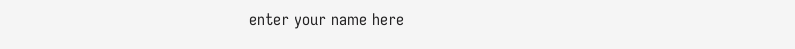enter your name here